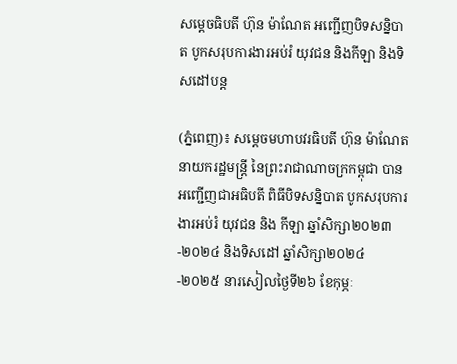សម្ដេចធិបតី ហ៊ុន ម៉ាណែត អញ្ជើញបិទសន្និបាត បូកសរុបការងារអប់រំ យុវជន និងកីឡា និងទិសដៅបន្ត

(ភ្នំពេញ)៖ សម្ដេចមហាបវរធិបតី ហ៊ុន ម៉ាណែត នាយករដ្ឋមន្ដ្រី នៃព្រះរាជាណាចក្រកម្ពុជា បានអញ្ជើញជាអធិបតី ពិធីបិទសន្និបាត បូកសរុបការងារអប់រំ យុវជន និង កីឡា ឆ្នាំសិក្សា២០២៣-២០២៤ និងទិសដៅ ឆ្នាំសិក្សា២០២៤-២០២៥ នារសៀលថ្ងៃទី២៦ ខែកុម្ភៈ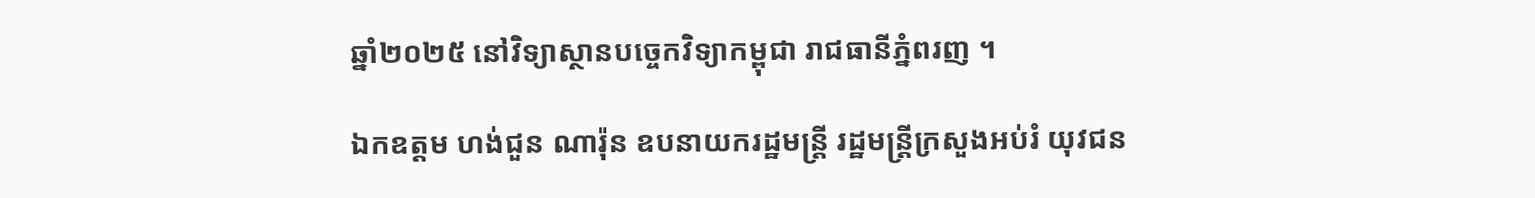ឆ្នាំ២០២៥ នៅវិទ្យាស្ថានបច្ចេកវិទ្យាកម្ពុជា រាជធានីភ្នំពរញ ។

ឯកឧត្តម ហង់ជួន ណារ៉ុន ឧបនាយករដ្ឋមន្រ្តី រដ្ឋមន្រ្តីក្រសួងអប់រំ យុវជន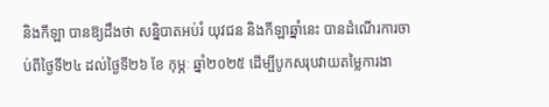និងកីឡា បានឱ្យដឹងថា សន្និបាតអប់រំ យុវជន និងកីឡាឆ្នាំនេះ បានដំណើរការចាប់ពីថ្ងៃទី២៤ ដល់ថ្ងៃទី២៦ ខែ កុម្ភៈ ឆ្នាំ២០២៥ ដើម្បីបូកសរុបវាយតម្លៃការងា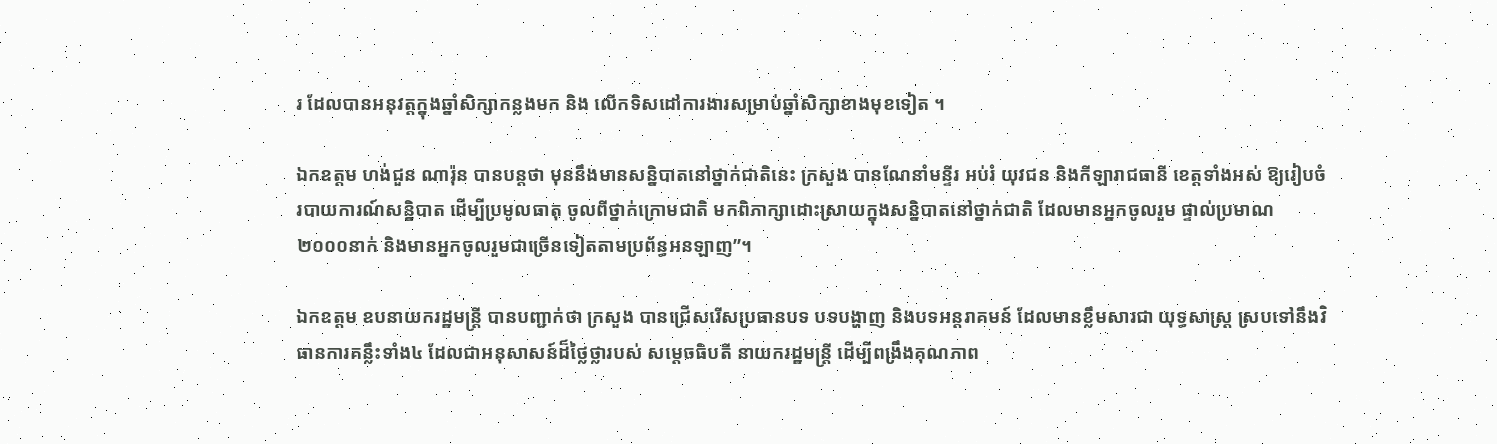រ ដែលបានអនុវត្តក្នុងឆ្នាំសិក្សាកន្លងមក និង លើកទិសដៅការងារសម្រាប់ឆ្នាំសិក្សាខាងមុខទៀត ។

ឯកឧត្តម ហង់ជួន ណារ៉ុន បានបន្តថា មុននឹងមានសន្និបាតនៅថ្នាក់ជាតិនេះ ក្រសួង បានណែនាំមន្ទីរ អប់រំ យុវជន និងកីឡារាជធានី ខេត្តទាំងអស់ ឱ្យរៀបចំរបាយការណ៍សន្និបាត ដើម្បីប្រមូលធាតុ ចូលពីថ្នាក់ក្រោមជាតិ មកពិភាក្សាដោះស្រាយក្នុងសន្និបាតនៅថ្នាក់ជាតិ ដែលមានអ្នកចូលរួម ផ្ទាល់ប្រមាណ ២០០០នាក់ និងមានអ្នកចូលរួមជាច្រើនទៀតតាមប្រព័ន្ធអនឡាញ”។

ឯកឧត្តម ឧបនាយករដ្ឋមន្រ្តី បានបញ្ជាក់ថា ក្រសួង បានជ្រើសរើសប្រធានបទ បទបង្ហាញ និងបទអន្តរាគមន៍ ដែលមានខ្លឹមសារជា យុទ្ធសាស្ត្រ ស្របទៅនឹងវិធានការគន្លឹះទាំង៤ ដែលជាអនុសាសន៍ដ៏ថ្លៃថ្លារបស់ សម្តេចធិបតី នាយករដ្ឋមន្ត្រី ដើម្បីពង្រឹងគុណភាព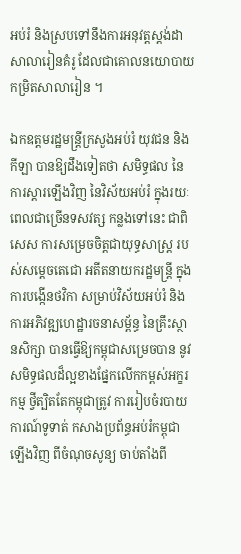អប់រំ និងស្របទៅនឹងការអនុវត្តស្តង់ដាសាលារៀនគំរូ ដែលជាគោលនយោបាយកម្រិតសាលារៀន ។

ឯកឧត្តមរដ្ឋមន្រ្តីក្រសួងអប់រំ យុវជន និងកីឡា បានឱ្យដឹងទៀតថា សមិទ្ធផល នៃការស្តារឡើងវិញ នៃវិស័យអប់រំ ក្នុងរយៈពេលជាច្រើនទសវត្ស កន្លងទៅនេះ ជាពិសេស ការសម្រេចចិត្តជាយុទ្ធសាស្ត្រ របស់សម្តេចតេជោ អតីតនាយករដ្ឋមន្ត្រី ក្នុងការបង្កើនថវិកា សម្រាប់វិស័យអប់រំ និងការអភិវឌ្ឍហេដ្ឋារចនាសម្ព័ន្ធ នៃគ្រឹះស្ថានសិក្សា បានធ្វើឱ្យកម្ពុជាសម្រេចបាន នូវសមិទ្ធផលដ៏ល្អខាងផ្នែកលើកកម្ពស់អក្ខរកម្ម ថ្វីត្បិតតែកម្ពុជាត្រូវ ការរៀបចំរបាយការណ៍ទូទាត់ កសាងប្រព័ន្ធអប់រំកម្ពុជាឡើងវិញ ពីចំណុចសូន្យ ចាប់តាំងពី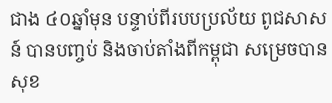ជាង ៤០ឆ្នាំមុន បន្ទាប់ពីរបបប្រល័យ ពូជសាសន៍ បានបញ្ចប់ និងចាប់តាំងពីកម្ពុជា សម្រេចបានសុខ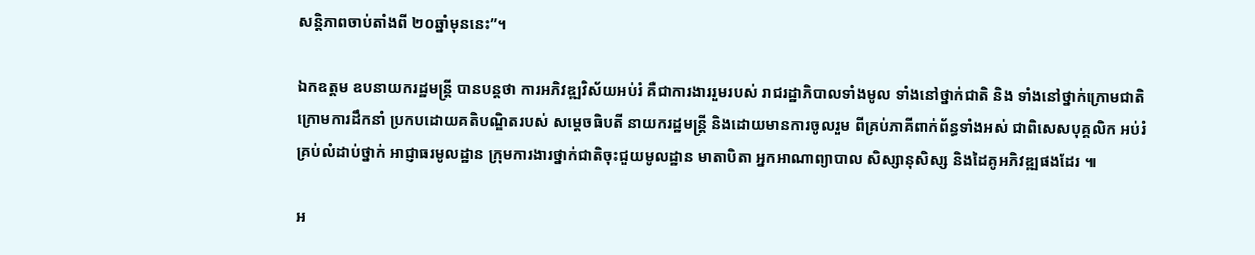សន្តិភាពចាប់តាំងពី ២០ឆ្នាំមុននេះ”។

ឯកឧត្តម ឧបនាយករដ្ឋមន្រ្តី បានបន្តថា ការអភិវឌ្ឍវិស័យអប់រំ គឺជាការងាររួមរបស់ រាជរដ្ឋាភិបាលទាំងមូល ទាំងនៅថ្នាក់ជាតិ និង ទាំងនៅថ្នាក់ក្រោមជាតិ ក្រោមការដឹកនាំ ប្រកបដោយគតិបណ្ឌិតរបស់ សម្តេចធិបតី នាយករដ្ឋមន្ត្រី និងដោយមានការចូលរួម ពីគ្រប់ភាគីពាក់ព័ន្ធទាំងអស់ ជាពិសេសបុគ្គលិក អប់រំគ្រប់លំដាប់ថ្នាក់ អាជ្ញាធរមូលដ្ឋាន ក្រុមការងារថ្នាក់ជាតិចុះជួយមូលដ្ឋាន មាតាបិតា អ្នកអាណាព្យាបាល សិស្សានុសិស្ស និងដៃគូអភិវឌ្ឍផងដែរ ៕

អ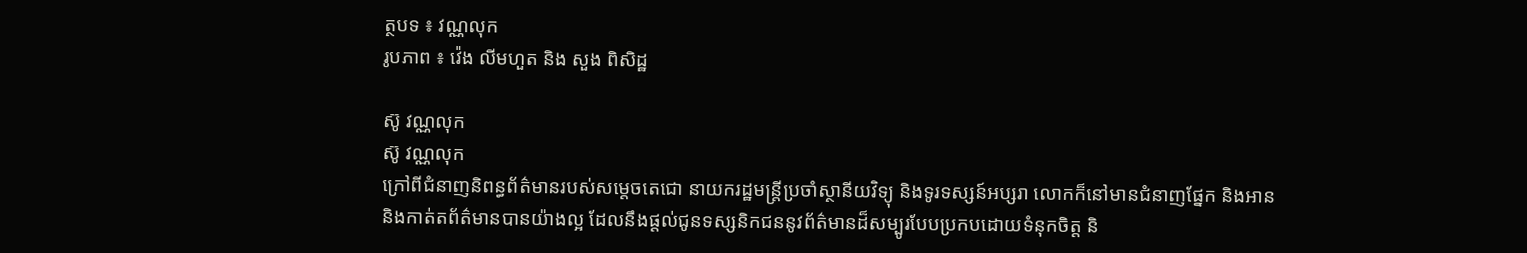ត្ថបទ ៖ វណ្ណលុក
រូបភាព ៖ វ៉េង លីមហួត និង សួង ពិសិដ្ឋ

ស៊ូ វណ្ណលុក
ស៊ូ វណ្ណលុក
ក្រៅពីជំនាញនិពន្ធព័ត៌មានរបស់សម្ដេចតេជោ នាយករដ្ឋមន្ត្រីប្រចាំស្ថានីយវិទ្យុ និងទូរទស្សន៍អប្សរា លោកក៏នៅមានជំនាញផ្នែក និងអាន និងកាត់តព័ត៌មានបានយ៉ាងល្អ ដែលនឹងផ្ដល់ជូនទស្សនិកជននូវព័ត៌មានដ៏សម្បូរបែបប្រកបដោយទំនុកចិត្ត និ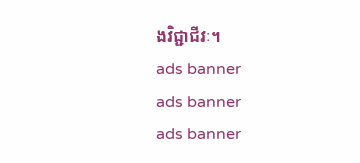ងវិជ្ជាជីវៈ។
ads banner
ads banner
ads banner